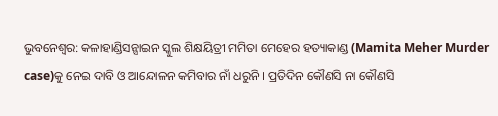ଭୁବନେଶ୍ବର: କଳାହାଣ୍ଡିସନ୍ସାଇନ ସ୍କୁଲ ଶିକ୍ଷୟିତ୍ରୀ ମମିତା ମେହେର ହତ୍ୟାକାଣ୍ଡ (Mamita Meher Murder case)କୁ ନେଇ ଦାବି ଓ ଆନ୍ଦୋଳନ କମିବାର ନାଁ ଧରୁନି । ପ୍ରତିଦିନ କୌଣସି ନା କୌଣସି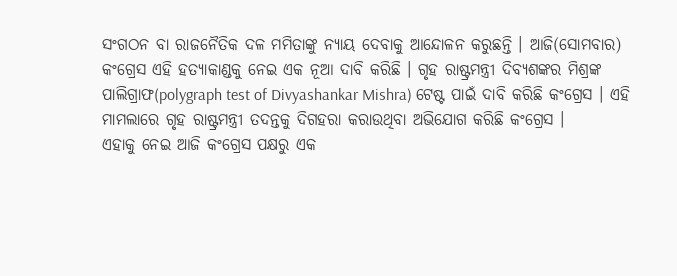ସଂଗଠନ ବା ରାଜନୈତିକ ଦଳ ମମିତାଙ୍କୁ ନ୍ୟାୟ ଦେବାକୁ ଆନ୍ଦୋଳନ କରୁଛନ୍ତି । ଆଜି(ସୋମବାର) କଂଗ୍ରେସ ଏହି ହତ୍ୟାକାଣ୍ଡକୁ ନେଇ ଏକ ନୂଆ ଦାବି କରିଛି । ଗୃହ ରାଷ୍ଟ୍ରମନ୍ତ୍ରୀ ଦିବ୍ୟଶଙ୍କର ମିଶ୍ରଙ୍କ ପାଲିଗ୍ରାଫ(polygraph test of Divyashankar Mishra) ଟେଷ୍ଟ ପାଇଁ ଦାବି କରିଛି କଂଗ୍ରେସ । ଏହି ମାମଲାରେ ଗୃହ ରାଷ୍ଟ୍ରମନ୍ତ୍ରୀ ତଦନ୍ତକୁ ଦିଗହରା କରାଉଥିବା ଅଭିଯୋଗ କରିଛି କଂଗ୍ରେସ ।
ଏହାକୁ ନେଇ ଆଜି କଂଗ୍ରେସ ପକ୍ଷରୁ ଏକ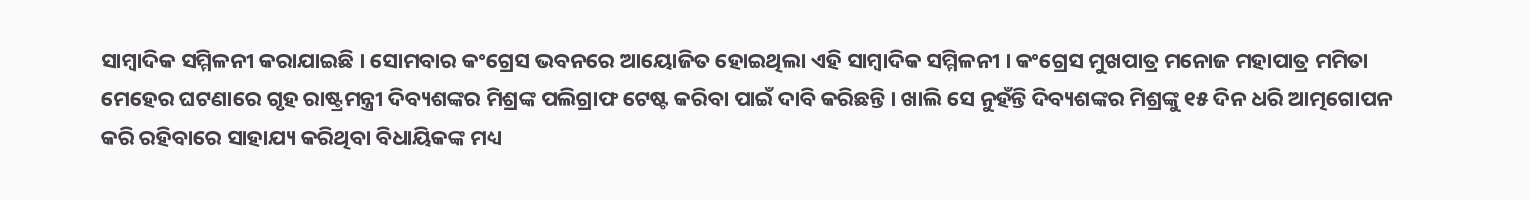ସାମ୍ବାଦିକ ସମ୍ମିଳନୀ କରାଯାଇଛି । ସୋମବାର କଂଗ୍ରେସ ଭବନରେ ଆୟୋଜିତ ହୋଇଥିଲା ଏହି ସାମ୍ବାଦିକ ସମ୍ମିଳନୀ । କଂଗ୍ରେସ ମୁଖପାତ୍ର ମନୋଜ ମହାପାତ୍ର ମମିତା ମେହେର ଘଟଣାରେ ଗୃହ ରାଷ୍ଟ୍ରମନ୍ତ୍ରୀ ଦିବ୍ୟଶଙ୍କର ମିଶ୍ରଙ୍କ ପଲିଗ୍ରାଫ ଟେଷ୍ଟ କରିବା ପାଇଁ ଦାବି କରିଛନ୍ତି । ଖାଲି ସେ ନୁହଁନ୍ତି ଦିବ୍ୟଶଙ୍କର ମିଶ୍ରଙ୍କୁ ୧୫ ଦିନ ଧରି ଆତ୍ମଗୋପନ କରି ରହିବାରେ ସାହାଯ୍ୟ କରିଥିବା ବିଧାୟିକଙ୍କ ମଧ୍ୟ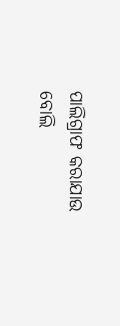ପାଲିଗ୍ରାଫ କରାଯାଉ ବୋଲି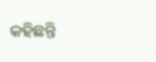କହିଛନ୍ତି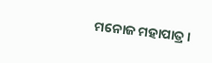ମନୋଜ ମହାପାତ୍ର ।